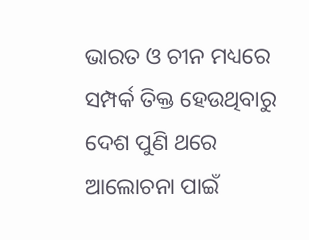ଭାରତ ଓ ଚୀନ ମଧ୍ୟରେ ସମ୍ପର୍କ ତିକ୍ତ ହେଉଥିବାରୁ ଦେଶ ପୁଣି ଥରେ ଆଲୋଚନା ପାଇଁ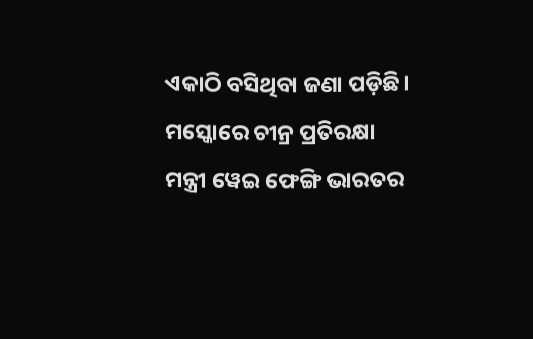ଏକାଠି ବସିଥିବା ଜଣା ପଡ଼ିଛି। ମସ୍କୋରେ ଚୀନ୍ର ପ୍ରତିରକ୍ଷା ମନ୍ତ୍ରୀ ୱେଇ ଫେଙ୍ଗି ଭାରତର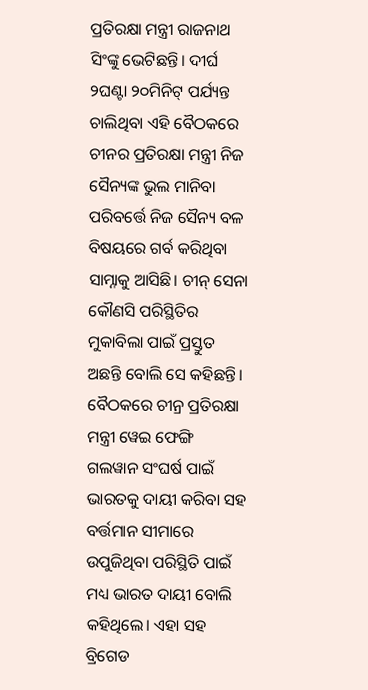ପ୍ରତିରକ୍ଷା ମନ୍ତ୍ରୀ ରାଜନାଥ ସିଂଙ୍କୁ ଭେଟିଛନ୍ତି। ଦୀର୍ଘ ୨ଘଣ୍ଟା ୨୦ମିନିଟ୍ ପର୍ଯ୍ୟନ୍ତ ଚାଲିଥିବା ଏହି ବୈଠକରେ ଚୀନର ପ୍ରତିରକ୍ଷା ମନ୍ତ୍ରୀ ନିଜ ସୈନ୍ୟଙ୍କ ଭୁଲ ମାନିବା ପରିବର୍ତ୍ତେ ନିଜ ସୈନ୍ୟ ବଳ ବିଷୟରେ ଗର୍ବ କରିଥିବା ସାମ୍ନାକୁ ଆସିଛି। ଚୀନ୍ ସେନା କୌଣସି ପରିସ୍ଥିତିର ମୁକାବିଲା ପାଇଁ ପ୍ରସ୍ତୁତ ଅଛନ୍ତି ବୋଲି ସେ କହିଛନ୍ତି।
ବୈଠକରେ ଚୀନ୍ର ପ୍ରତିରକ୍ଷା ମନ୍ତ୍ରୀ ୱେଇ ଫେଙ୍ଗି ଗଲୱାନ ସଂଘର୍ଷ ପାଇଁ ଭାରତକୁ ଦାୟୀ କରିବା ସହ ବର୍ତ୍ତମାନ ସୀମାରେ ଉପୁଜିଥିବା ପରିସ୍ଥିତି ପାଇଁ ମଧ୍ୟ ଭାରତ ଦାୟୀ ବୋଲି କହିଥିଲେ। ଏହା ସହ ବ୍ରିଗେଡ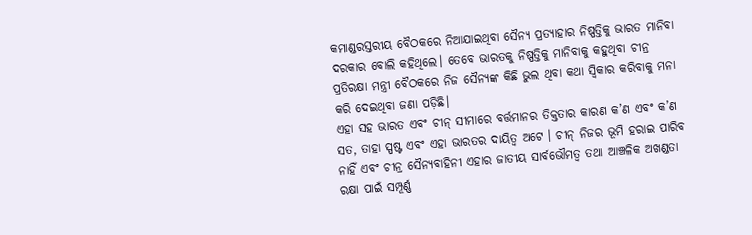କମାଣ୍ଡରସ୍ତରୀୟ ବୈଠକରେ ନିଆଯାଇଥିବା ସୈନ୍ୟ ପ୍ରତ୍ୟାହାର ନିଷ୍ପତ୍ତିକୁ ଭାରତ ମାନିବା ଦରକାର ବୋଲି କହିଥିଲେ। ତେବେ ଭାରତକୁ ନିଷ୍ପତ୍ତିକୁ ମାନିବାକୁ କହୁଥିବା ଚୀନ୍ର ପ୍ରତିରକ୍ଷା ମନ୍ତ୍ରୀ ବୈଠକରେ ନିଜ ସୈନ୍ୟଙ୍କ କିଛି ଭୁଲ ଥିବା କଥା ସ୍ବିକାର କରିବାକୁ ମନା କରି ଦେଇଥିବା ଜଣା ପଡ଼ିଛି।
ଏହା ସହ ଭାରତ ଏବଂ ଚୀନ୍ ସୀମାରେ ବର୍ତ୍ତମାନର ତିକ୍ତତାର କାରଣ କ’ଣ ଏବଂ କ’ଣ ସତ, ତାହା ସ୍ପଷ୍ଟ ଏବଂ ଏହା ଭାରତର ଦାୟିତ୍ବ ଅଟେ । ଚୀନ୍ ନିଜର ଭୂମି ହରାଇ ପାରିବ ନାହିଁ ଏବଂ ଚୀନ୍ର ସୈନ୍ୟବାହିନୀ ଏହାର ଜାତୀୟ ସାର୍ବଭୌମତ୍ୱ ତଥା ଆଞ୍ଚଳିକ ଅଖଣ୍ଡତା ରକ୍ଷା ପାଇଁ ସମ୍ପୂର୍ଣ୍ଣ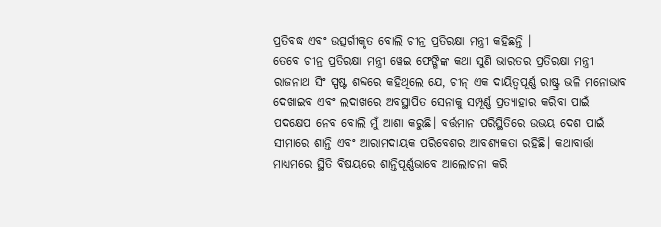ପ୍ରତିବଦ୍ଧ ଏବଂ ଉତ୍ସର୍ଗୀକୃତ ବୋଲି ଚୀନ୍ର ପ୍ରତିରକ୍ଷା ମନ୍ତ୍ରୀ କହିଛନ୍ତି ।
ତେବେ ଚୀନ୍ର ପ୍ରତିରକ୍ଷା ମନ୍ତ୍ରୀ ୱେଇ ଫେଙ୍ଗିଙ୍କ କଥା ସୁଣି ଭାରତର ପ୍ରତିରକ୍ଷା ମନ୍ତ୍ରୀ ରାଜନାଥ ସିଂ ସ୍ପଷ୍ଟ ଶବ୍ଦରେ କହିଥିଲେ ଯେ, ଚୀନ୍ ଏକ ଦାୟିତ୍ବପୂର୍ଣ୍ଣ ରାଷ୍ଟ୍ର ଭଳି ମନୋଭାବ ଦେଖାଇବ ଏବଂ ଲଦାଖରେ ଅବସ୍ଥାପିତ ସେନାକୁ ସମ୍ପୂର୍ଣ୍ଣ ପ୍ରତ୍ୟାହାର କରିବା ପାଇଁ ପଦକ୍ଷେପ ନେବ ବୋଲି ମୁଁ ଆଶା କରୁଛି। ବର୍ତ୍ତମାନ ପରିସ୍ଥିତିରେ ଉଭୟ ଦେଶ ପାଇଁ ସୀମାରେ ଶାନ୍ତି ଏବଂ ଆରାମଦାୟକ ପରିବେଶର ଆବଶ୍ୟକତା ରହିଛି। କଥାବାର୍ତ୍ତା ମାଧ୍ୟମରେ ସ୍ଥିତି ବିଷୟରେ ଶାନ୍ତିପୂର୍ଣ୍ଣଭାବେ ଆଲୋଚନା କରି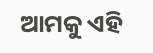ଆମକୁ ଏହି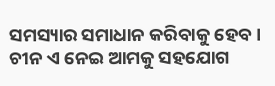ସମସ୍ୟାର ସମାଧାନ କରିବାକୁ ହେବ। ଚୀନ ଏ ନେଇ ଆମକୁ ସହଯୋଗ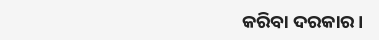କରିବା ଦରକାର।